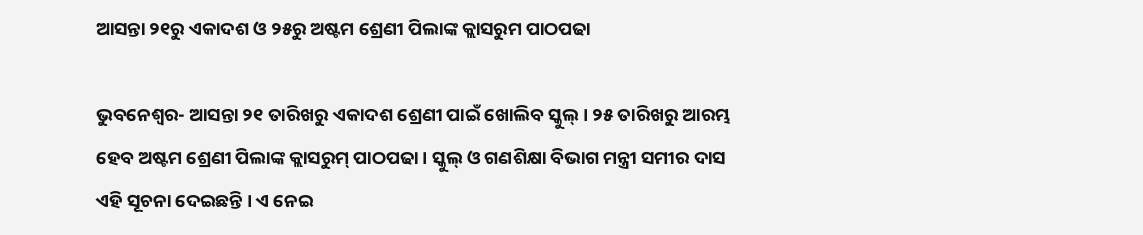ଆସନ୍ତା ୨୧ରୁ ଏକାଦଶ ଓ ୨୫ରୁ ଅଷ୍ଟମ ଶ୍ରେଣୀ ପିଲାଙ୍କ କ୍ଲାସରୁମ ପାଠପଢା

ଭୁବନେଶ୍ୱର- ଆସନ୍ତା ୨୧ ତାରିଖରୁ ଏକାଦଶ ଶ୍ରେଣୀ ପାଇଁ ଖୋଲିବ ସ୍କୁଲ୍ । ୨୫ ତାରିଖରୁ ଆରମ୍ଭ ହେବ ଅଷ୍ଟମ ଶ୍ରେଣୀ ପିଲାଙ୍କ କ୍ଲାସରୁମ୍ ପାଠପଢା । ସ୍କୁଲ୍ ଓ ଗଣଶିକ୍ଷା ବିଭାଗ ମନ୍ତ୍ରୀ ସମୀର ଦାସ ଏହି ସୂଚନା ଦେଇଛନ୍ତି । ଏ ନେଇ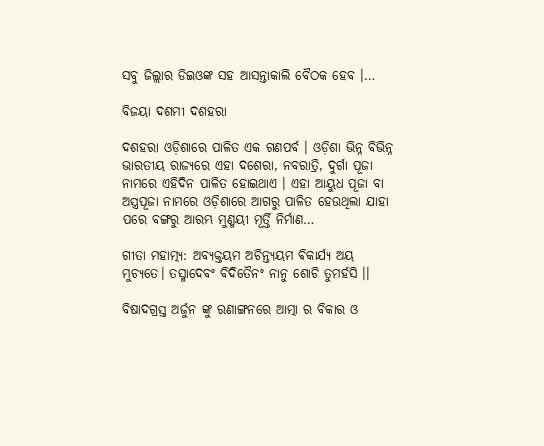ସବୁ ଜିଲ୍ଲାର ଡିଇଓଙ୍କ ସହ ଆସନ୍ତାକାଲି ବୈଠକ ହେବ ।…

ବିଜୟା ଦଶମୀ ଦଶହରା

ଦଶହରା ଓଡ଼ିଶାରେ ପାଳିତ ଏକ ଗଣପର୍ବ । ଓଡ଼ିଶା ଭିନ୍ନ ବିଭିନ୍ନ ଭାରତୀୟ ରାଜ୍ୟରେ ଏହା ଦଶେରା, ନବରାତ୍ରି, ଦୁର୍ଗା ପୂଜା ନାମରେ ଏହିଦିନ ପାଳିତ ହୋଇଥାଏ । ଏହା ଆୟୁଧ ପୂଜା ବା ଅସ୍ତ୍ରପୂଜା ନାମରେ ଓଡ଼ିଶାରେ ଆଗରୁ ପାଳିତ ହେଉଥିଲା ଯାହା ପରେ ବଙ୍ଗରୁ ଆରମ୍ଭ ମୁଣ୍ମୟୀ ମୂର୍ତ୍ତି ନିର୍ମାଣ…

ଗୀତା ମହାତ୍ମ୍ୟ: ଅବ୍ୟକ୍ତୟମ ଅଚିନ୍ତ୍ୟୟମ ଵିକାର୍ଯ୍ୟ ଅୟ ମୁଚ୍ୟତେ। ତସ୍ମାଦେବଂ ବିଦିତୈନଂ ନାନୁ ଶୋଚି ତୁମର୍ହସି ।।

ବିଷାଦଗ୍ରସ୍ତ ଅର୍ଜୁନ ଙ୍କୁ ରଣାଙ୍ଗନରେ ଆତ୍ମା ର ବିକାର ଓ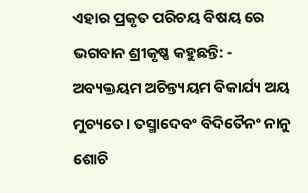ଏହାର ପ୍ରକୃତ ପରିଚୟ ବିଷୟ ରେ ଭଗବାନ ଶ୍ରୀକୃଷ୍ଣ କହୁଛନ୍ତି: - ଅବ୍ୟକ୍ତୟମ ଅଚିନ୍ତ୍ୟୟମ ଵିକାର୍ଯ୍ୟ ଅୟ ମୁଚ୍ୟତେ। ତସ୍ମାଦେବଂ ବିଦିତୈନଂ ନାନୁ ଶୋଚି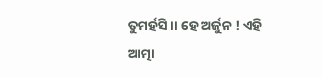ତୁମର୍ହସି ।। ହେ ଅର୍ଜୁନ ! ଏହି ଆତ୍ମା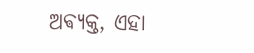ଅଵ୍ୟକ୍ତ, ଏହା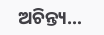ଅଚିନ୍ତ୍ୟ…